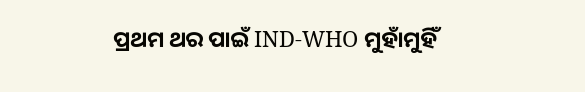ପ୍ରଥମ ଥର ପାଇଁ IND-WHO ମୁହାଁମୁହିଁ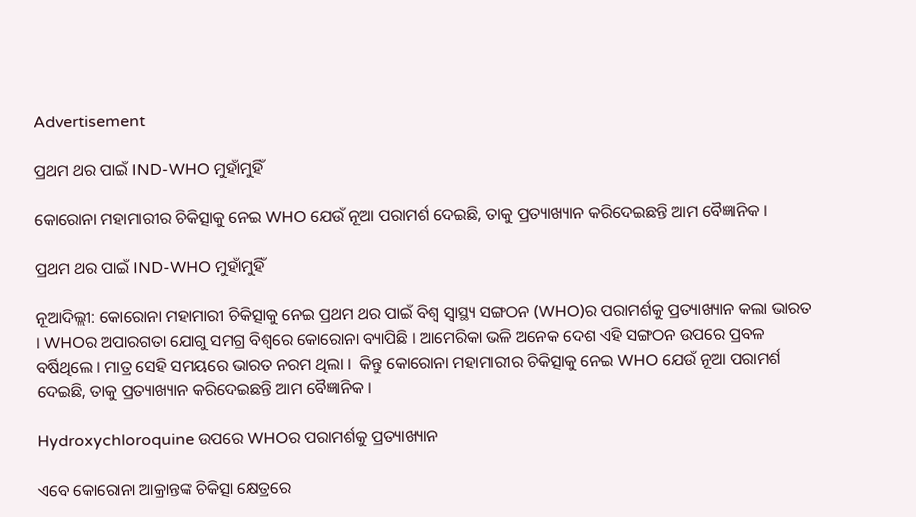Advertisement

ପ୍ରଥମ ଥର ପାଇଁ IND-WHO ମୁହାଁମୁହିଁ

କୋରୋନା ମହାମାରୀର ଚିକିତ୍ସାକୁ ନେଇ WHO ଯେଉଁ ନୂଆ ପରାମର୍ଶ ଦେଇଛି, ତାକୁ ପ୍ରତ୍ୟାଖ୍ୟାନ କରିଦେଇଛନ୍ତି ଆମ ବୈଜ୍ଞାନିକ ।

ପ୍ରଥମ ଥର ପାଇଁ IND-WHO ମୁହାଁମୁହିଁ

ନୂଆଦିଲ୍ଲୀ: କୋରୋନା ମହାମାରୀ ଚିକିତ୍ସାକୁ ନେଇ ପ୍ରଥମ ଥର ପାଇଁ ବିଶ୍ୱ ସ୍ୱାସ୍ଥ୍ୟ ସଙ୍ଗଠନ (WHO)ର ପରାମର୍ଶକୁ ପ୍ରତ୍ୟାଖ୍ୟାନ କଲା ଭାରତ । WHOର ଅପାରଗତା ଯୋଗୁ ସମଗ୍ର ବିଶ୍ୱରେ କୋରୋନା ବ୍ୟାପିଛି । ଆମେରିକା ଭଳି ଅନେକ ଦେଶ ଏହି ସଙ୍ଗଠନ ଉପରେ ପ୍ରବଳ ବର୍ଷିଥିଲେ । ମାତ୍ର ସେହି ସମୟରେ ଭାରତ ନରମ ଥିଲା ।  କିନ୍ତୁ କୋରୋନା ମହାମାରୀର ଚିକିତ୍ସାକୁ ନେଇ WHO ଯେଉଁ ନୂଆ ପରାମର୍ଶ ଦେଇଛି, ତାକୁ ପ୍ରତ୍ୟାଖ୍ୟାନ କରିଦେଇଛନ୍ତି ଆମ ବୈଜ୍ଞାନିକ ।

Hydroxychloroquine ଉପରେ WHOର ପରାମର୍ଶକୁ ପ୍ରତ୍ୟାଖ୍ୟାନ

ଏବେ କୋରୋନା ଆକ୍ରାନ୍ତଙ୍କ ଚିକିତ୍ସା କ୍ଷେତ୍ରରେ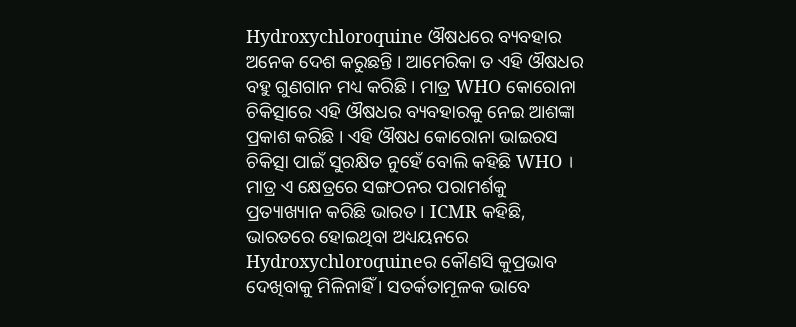Hydroxychloroquine ଔଷଧରେ ବ୍ୟବହାର ଅନେକ ଦେଶ କରୁଛନ୍ତି । ଆମେରିକା ତ ଏହି ଔଷଧର ବହୁ ଗୁଣଗାନ ମଧ୍ୟ କରିଛି । ମାତ୍ର WHO କୋରୋନା ଚିକିତ୍ସାରେ ଏହି ଔଷଧର ବ୍ୟବହାରକୁ ନେଇ ଆଶଙ୍କା ପ୍ରକାଶ କରିଛି । ଏହି ଔଷଧ କୋରୋନା ଭାଇରସ ଚିକିତ୍ସା ପାଇଁ ସୁରକ୍ଷିତ ନୁହେଁ ବୋଲି କହିଛି WHO । ମାତ୍ର ଏ କ୍ଷେତ୍ରରେ ସଙ୍ଗଠନର ପରାମର୍ଶକୁ ପ୍ରତ୍ୟାଖ୍ୟାନ କରିଛି ଭାରତ । ICMR କହିଛି, ଭାରତରେ ହୋଇଥିବା ଅଧ୍ୟୟନରେ Hydroxychloroquineର କୌଣସି କୁପ୍ରଭାବ ଦେଖିବାକୁ ମିଳିନାହିଁ । ସତର୍କତାମୂଳକ ଭାବେ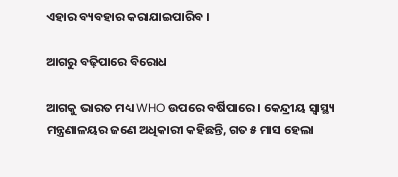ଏହାର ବ୍ୟବହାର କରାଯାଇପାରିବ ।

ଆଗରୁ ବଢ଼ିପାରେ ବିରୋଧ

ଆଗକୁ ଭାରତ ମଧ୍ୟ WHO ଉପରେ ବର୍ଷିପାରେ । କେନ୍ଦ୍ରୀୟ ସ୍ୱାସ୍ଥ୍ୟ ମନ୍ତ୍ରଣାଳୟର ଜଣେ ଅଧିକାରୀ କହିଛନ୍ତି, ଗତ ୫ ମାସ ହେଲା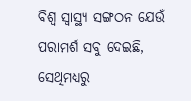ବିଶ୍ୱ ସ୍ୱାସ୍ଥ୍ୟ ସଙ୍ଗଠନ ଯେଉଁ ପରାମର୍ଶ ସବୁ ଦେଇଛି, ସେଥିମଧ୍ୟରୁ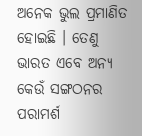ଅନେକ ଭୁଲ ପ୍ରମାଣିତ ହୋଇଛି । ତେଣୁ ଭାରତ ଏବେ ଅନ୍ୟ କେଉଁ ସଙ୍ଗଠନର ପରାମର୍ଶ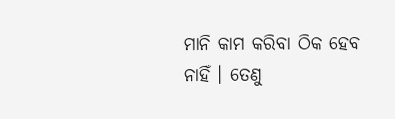ମାନି କାମ କରିବା ଠିକ ହେବ ନାହିଁ । ତେଣୁ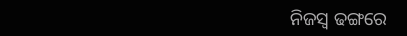ନିଜସ୍ୱ ଢଙ୍ଗରେ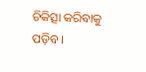ଚିକିତ୍ସା କରିବାକୁ ପଡ଼ିବ ।